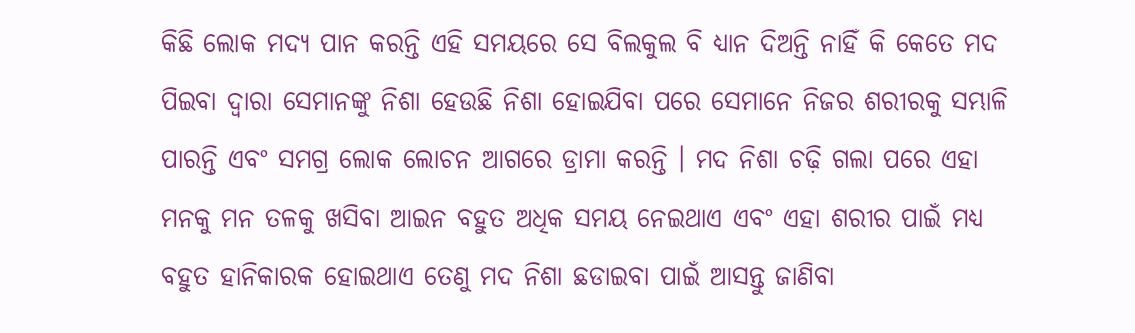କିଛି ଲୋକ ମଦ୍ୟ ପାନ କରନ୍ତି ଏହି ସମୟରେ ସେ ବିଲକୁଲ ବି ଧ୍ୟାନ ଦିଅନ୍ତି ନାହିଁ କି କେତେ ମଦ ପିଇବା ଦ୍ଵାରା ସେମାନଙ୍କୁ ନିଶା ହେଉଛି ନିଶା ହୋଇଯିବା ପରେ ସେମାନେ ନିଜର ଶରୀରକୁ ସମ୍ଭାଳି ପାରନ୍ତି ଏବଂ ସମଗ୍ର ଲୋକ ଲୋଚନ ଆଗରେ ଡ୍ରାମା କରନ୍ତି । ମଦ ନିଶା ଚଢ଼ି ଗଲା ପରେ ଏହା ମନକୁ ମନ ତଳକୁ ଖସିବା ଆଇନ ବହୁତ ଅଧିକ ସମୟ ନେଇଥାଏ ଏବଂ ଏହା ଶରୀର ପାଇଁ ମଧ୍ୟ ବହୁତ ହାନିକାରକ ହୋଇଥାଏ ତେଣୁ ମଦ ନିଶା ଛଡାଇବା ପାଇଁ ଆସନ୍ତୁ ଜାଣିବା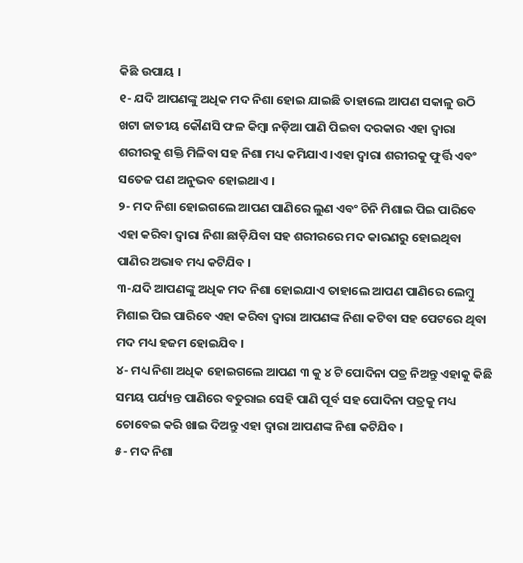କିଛି ଉପାୟ ।
୧- ଯଦି ଆପଣଙ୍କୁ ଅଧିକ ମଦ ନିଶା ହୋଇ ଯାଇଛି ତାହାଲେ ଆପଣ ସକାଳୁ ଉଠି ଖଟା ଜାତୀୟ କୌଣସି ଫଳ କିମ୍ବା ନଡ଼ିଆ ପାଣି ପିଇବା ଦରକାର ଏହା ଦ୍ଵାରା ଶରୀରକୁ ଶକ୍ତି ମିଳିବା ସହ ନିଶା ମଧ୍ୟ କମିଯାଏ ।ଏହା ଦ୍ଵାରା ଶରୀରକୁ ଫୁର୍ତ୍ତି ଏବଂ ସତେଜ ପଣ ଅନୁଭବ ହୋଇଥାଏ ।
୨- ମଦ ନିଶା ହୋଇଗଲେ ଆପଣ ପାଣିରେ ଲୁଣ ଏବଂ ଚିନି ମିଶାଇ ପିଇ ପାରିବେ ଏହା କରିବା ଦ୍ଵାରା ନିଶା ଛାଡ଼ିଯିବା ସହ ଶରୀରରେ ମଦ କାରଣରୁ ହୋଇଥିବା ପାଣିର ଅଭାବ ମଧ୍ୟ କଟିଯିବ ।
୩-ଯଦି ଆପଣଙ୍କୁ ଅଧିକ ମଦ ନିଶା ହୋଇଯାଏ ତାହାଲେ ଆପଣ ପାଣିରେ ଲେମ୍ବୁ ମିଶାଇ ପିଇ ପାରିବେ ଏହା କରିବା ଦ୍ଵାରା ଆପଣଙ୍କ ନିଶା କଟିବା ସହ ପେଟରେ ଥିବା ମଦ ମଧ୍ୟ ହଜମ ହୋଇଯିବ ।
୪- ମଧ୍ୟ ନିଶା ଅଧିକ ହୋଇଗଲେ ଆପଣ ୩ କୁ ୪ ଟି ପୋଦିନା ପତ୍ର ନିଅନ୍ତୁ ଏହାକୁ କିଛି ସମୟ ପର୍ଯ୍ୟନ୍ତ ପାଣିରେ ବତୁରାଇ ସେହି ପାଣି ପୂର୍ବ ସହ ପୋଦିନା ପତ୍ରକୁ ମଧ୍ୟ ଚୋବେଇ କରି ଖାଇ ଦିଅନ୍ତୁ ଏହା ଦ୍ଵାରା ଆପଣଙ୍କ ନିଶା କଟିଯିବ ।
୫- ମଦ ନିଶା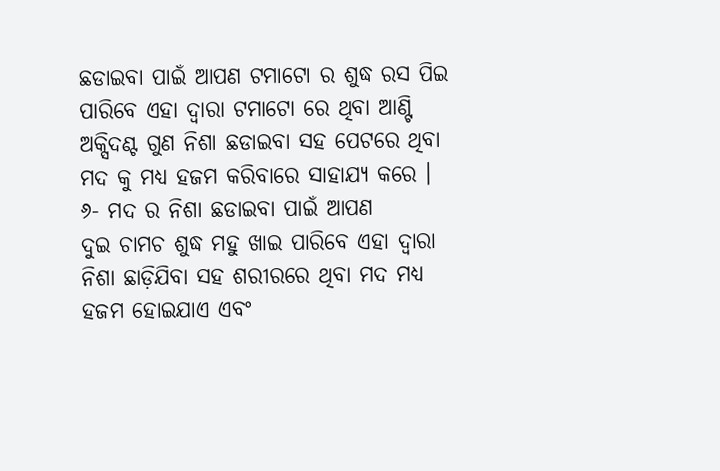ଛଡାଇବା ପାଇଁ ଆପଣ ଟମାଟୋ ର ଶୁଦ୍ଧ ରସ ପିଇ ପାରିବେ ଏହା ଦ୍ଵାରା ଟମାଟୋ ରେ ଥିବା ଆଣ୍ଟି ଅକ୍ସିଦଣ୍ଟ ଗୁଣ ନିଶା ଛଡାଇବା ସହ ପେଟରେ ଥିବା ମଦ କୁ ମଧ୍ୟ ହଜମ କରିବାରେ ସାହାଯ୍ୟ କରେ ।
୬- ମଦ ର ନିଶା ଛଡାଇବା ପାଇଁ ଆପଣ
ଦୁଇ ଚାମଚ ଶୁଦ୍ଧ ମହୁ ଖାଇ ପାରିବେ ଏହା ଦ୍ଵାରା ନିଶା ଛାଡ଼ିଯିବା ସହ ଶରୀରରେ ଥିବା ମଦ ମଧ୍ୟ ହଜମ ହୋଇଯାଏ ଏବଂ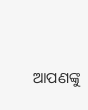ଆପଣଙ୍କୁ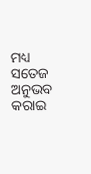ମଧ୍ୟ ସତେଜ ଅନୁଭବ କରାଇ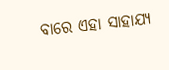ବାରେ ଏହା ସାହାଯ୍ୟ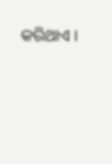କରିଥାଏ ।